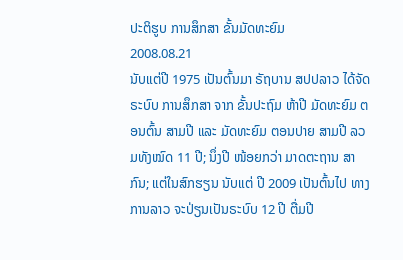ປະຕິຮູບ ການສຶກສາ ຂັ້ນມັດທະຍົມ
2008.08.21
ນັບແຕ່ປີ 1975 ເປັນຕົ້ນມາ ຣັຖບານ ສປປລາວ ໄດ້ຈັດຣະບົບ ການສຶກສາ ຈາກ ຂັ້ນປະຖົມ ຫ້າປີ ມັດທະຍົມ ຕອນຕົ້ນ ສາມປີ ແລະ ມັດທະຍົມ ຕອນປາຍ ສາມປີ ລວມທັງໝົດ 11 ປີ; ນຶ່ງປີ ໜ້ອຍກວ່າ ມາດຕະຖານ ສາກົນ; ແຕ່ໃນສົກຮຽນ ນັບແຕ່ ປີ 2009 ເປັນຕົ້ນໄປ ທາງການລາວ ຈະປ່ຽນເປັນຣະບົບ 12 ປີ ຕື່ມປີ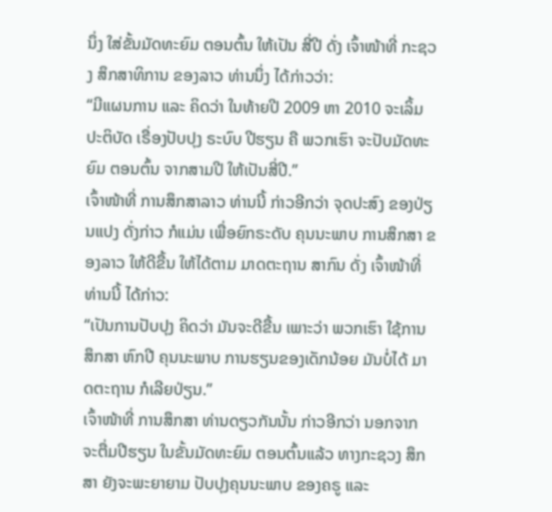ນຶ່ງ ໃສ່ຂັ້ນມັດທະຍົມ ຕອນຕົ້ນ ໃຫ້ເປັນ ສີ່ປີ ດັ່ງ ເຈົ້າໜ້າທີ່ ກະຊວງ ສຶກສາທິການ ຂອງລາວ ທ່ານນຶ່ງ ໄດ້ກ່າວວ່າ:
“ມີແຜນການ ແລະ ຄິດວ່າ ໃນທ້າຍປີ 2009 ຫາ 2010 ຈະເລິ້ມປະຕິບັດ ເຣື່ອງປັບປຸງ ຣະບົບ ປີຮຽນ ຄື ພວກເຮົາ ຈະປັບມັດທະຍົມ ຕອນຕົ້ນ ຈາກສາມປີ ໃຫ້ເປັນສີ່ປີ.”
ເຈົ້າໜ້າທີ່ ການສຶກສາລາວ ທ່ານນີ້ ກ່າວອີກວ່າ ຈຸດປະສົງ ຂອງປ່ຽນແປງ ດັ່ງກ່າວ ກໍແມ່ນ ເພື່ອຍົກຣະດັບ ຄຸນນະພາບ ການສຶກສາ ຂອງລາວ ໃຫ້ດີຂື້ນ ໃຫ້ໄດ້ຕາມ ມາດຕະຖານ ສາກົນ ດັ່ງ ເຈົ້າໜ້າທີ່ ທ່ານນີ້ ໄດ້ກ່າວ:
“ເປັນການປັບປຸງ ຄິດວ່າ ມັນຈະດີຂື້ນ ເພາະວ່າ ພວກເຮົາ ໃຊ້ການສຶກສາ ຫົກປີ ຄຸນນະພາບ ການຮຽນຂອງເດັກນ້ອຍ ມັນບໍ່ໄດ້ ມາດຕະຖານ ກໍເລີຍປ່ຽນ.”
ເຈົ້າໜ້າທີ່ ການສຶກສາ ທ່ານດຽວກັນນັ້ນ ກ່າວອີກວ່າ ນອກຈາກ ຈະຕື່ມປີຮຽນ ໃນຂັ້ນມັດທະຍົມ ຕອນຕົ້ນແລ້ວ ທາງກະຊວງ ສຶກສາ ຍັງຈະພະຍາຍາມ ປັບປຸງຄຸນນະພາບ ຂອງຄຣູ ແລະ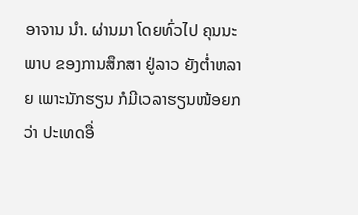ອາຈານ ນຳ. ຜ່ານມາ ໂດຍທົ່ວໄປ ຄຸນນະພາບ ຂອງການສຶກສາ ຢູ່ລາວ ຍັງຕ່ຳຫລາຍ ເພາະນັກຮຽນ ກໍມີເວລາຮຽນໜ້ອຍກວ່າ ປະເທດອື່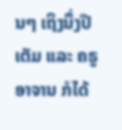ນໆ ເຖິງນຶ່ງປີເຕັມ ແລະ ຄຣູອາຈານ ກໍໄດ້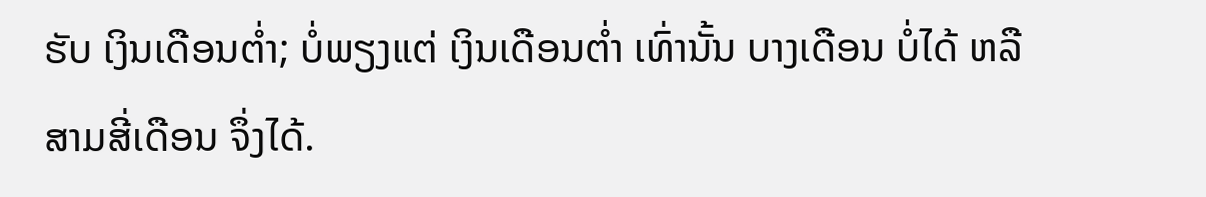ຮັບ ເງິນເດືອນຕ່ຳ; ບໍ່ພຽງແຕ່ ເງິນເດືອນຕ່ຳ ເທົ່ານັ້ນ ບາງເດືອນ ບໍ່ໄດ້ ຫລື ສາມສີ່ເດືອນ ຈຶ່ງໄດ້.